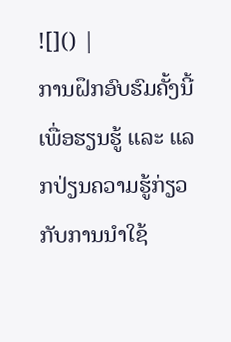![]() |
ການຝຶກອົບຮົມຄັ້ງນີ້ເພື່ອຮຽນຮູ້ ແລະ ແລກປ່ຽນຄວາມຮູ້ກ່ຽວກັບການນຳໃຊ້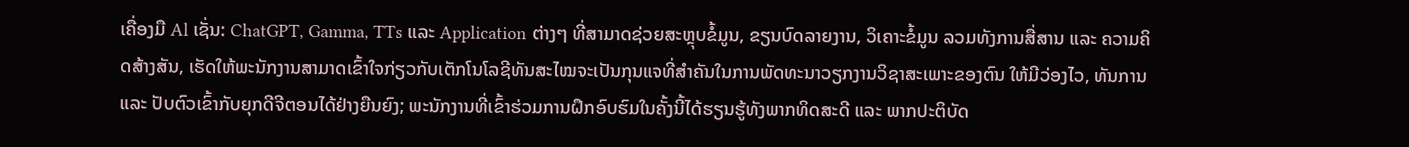ເຄື່ອງມື Al ເຊັ່ນ: ChatGPT, Gamma, TTs ແລະ Application ຕ່າງໆ ທີ່ສາມາດຊ່ວຍສະຫຼຸບຂໍ້ມູນ, ຂຽນບົດລາຍງານ, ວິເຄາະຂໍ້ມູນ ລວມທັງການສື່ສານ ແລະ ຄວາມຄິດສ້າງສັນ, ເຮັດໃຫ້ພະນັກງານສາມາດເຂົ້າໃຈກ່ຽວກັບເຕັກໂນໂລຊີທັນສະໄໝຈະເປັນກຸນແຈທີ່ສຳຄັນໃນການພັດທະນາວຽກງານວິຊາສະເພາະຂອງຕົນ ໃຫ້ມີວ່ອງໄວ, ທັນການ ແລະ ປັບຕົວເຂົ້າກັບຍຸກດີຈີຕອນໄດ້ຢ່າງຍືນຍົງ; ພະນັກງານທີ່ເຂົ້າຮ່ວມການຝຶກອົບຮົມໃນຄັ້ງນີ້ໄດ້ຮຽນຮູ້ທັງພາກທິດສະດີ ແລະ ພາກປະຕິບັດ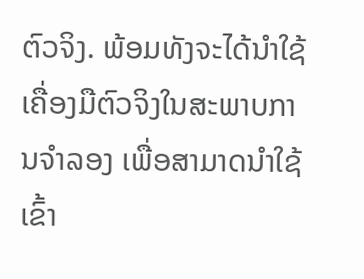ຕົວຈິງ. ພ້ອມທັງຈະໄດ້ນຳໃຊ້ເຄື່ອງມືຕົວຈິງໃນສະພາບການຈຳລອງ ເພື່ອສາມາດນຳໃຊ້ເຂົ້າ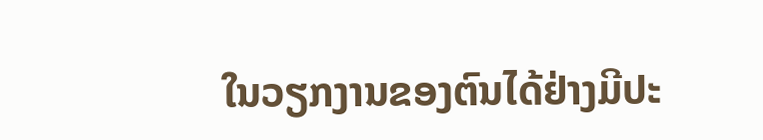ໃນວຽກງານຂອງຕົນໄດ້ຢ່າງມີປະ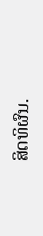ສິດທິຜົນ.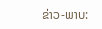ຂ່າວ-ພາບ: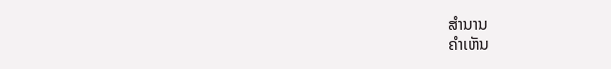ສຳນານ
ຄໍາເຫັນ